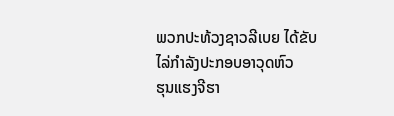ພວກປະທ້ວງຊາວລີເບຍ ໄດ້ຂັບໄລ່ກຳລັງປະກອບອາວຸດຫົວ
ຮຸນແຮງຈີຮາ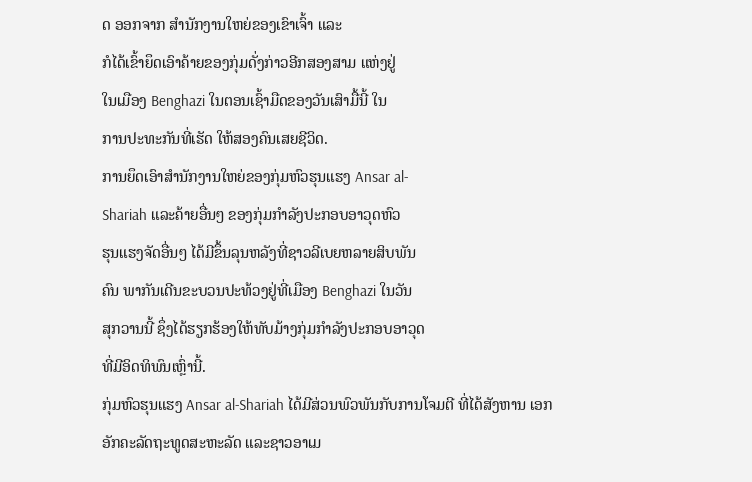ດ ອອກຈາກ ສໍານັກງານໃຫຍ່ຂອງເຂົາເຈົ້າ ແລະ
ກໍໄດ້ເຂົ້າຍຶດເອົາຄ້າຍຂອງກຸ່ມດັ່ງກ່າວອີກສອງສາມ ແຫ່ງຢູ່
ໃນເມືອງ Benghazi ໃນຕອນເຊົ້າມືດຂອງວັນເສົາມື້ນີ້ ໃນ
ການປະທະກັນທີ່ເຮັດ ໃຫ້ສອງຄົນເສຍຊີວິດ.
ການຍຶດເອົາສຳນັກງານໃຫຍ່ຂອງກຸ່ມຫົວຮຸນແຮງ Ansar al-
Shariah ແລະຄ້າຍອື່ນໆ ຂອງກຸ່ມກຳລັງປະກອບອາວຸດຫົວ
ຮຸນແຮງຈັດອື່ນໆ ໄດ້ມີຂຶ້ນລຸນຫລັງທີ່ຊາວລີເບຍຫລາຍສິບພັນ
ຄົນ ພາກັນເດີນຂະບວນປະທ້ວງຢູ່ທີ່ເມືອງ Benghazi ໃນວັນ
ສຸກວານນີ້ ຊຶ່ງໄດ້ຮຽກຮ້ອງໃຫ້ທັບມ້າງກຸ່ມກຳລັງປະກອບອາວຸດ
ທີ່ມີອິດທິພົນເຫຼົ່ານີ້.
ກຸ່ມຫົວຮຸນແຮງ Ansar al-Shariah ໄດ້ມີສ່ວນພົວພັນກັບການໂຈມຕີ ທີ່ໄດ້ສັງຫານ ເອກ
ອັກຄະລັດຖະທູດສະຫະລັດ ແລະຊາວອາເມ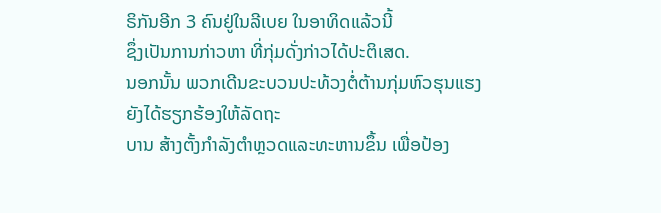ຣິກັນອີກ 3 ຄົນຢູ່ໃນລີເບຍ ໃນອາທິດແລ້ວນີ້
ຊຶ່ງເປັນການກ່າວຫາ ທີ່ກຸ່ມດັ່ງກ່າວໄດ້ປະຕິເສດ.
ນອກນັ້ນ ພວກເດີນຂະບວນປະທ້ວງຕໍ່ຕ້ານກຸ່ມຫົວຮຸນແຮງຍັງໄດ້ຮຽກຮ້ອງໃຫ້ລັດຖະ
ບານ ສ້າງຕັ້ງກໍາລັງຕໍາຫຼວດແລະທະຫານຂຶ້ນ ເພື່ອປ້ອງ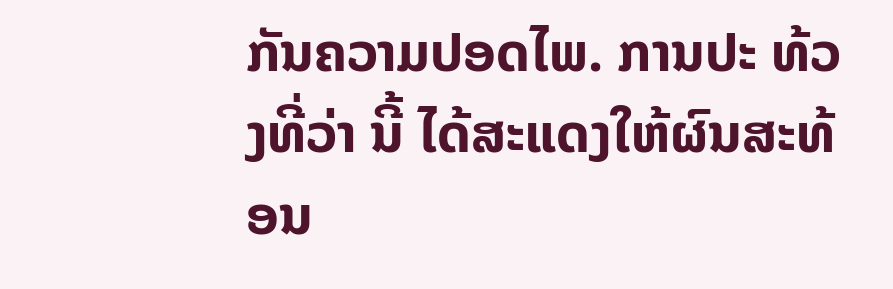ກັນຄວາມປອດໄພ. ການປະ ທ້ວງທີ່ວ່າ ນີ້ ໄດ້ສະແດງໃຫ້ຜົນສະທ້ອນ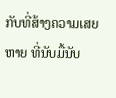ກັບທີ່ສ້າງຄວາມເສຍຫາຍ ທີ່ນັບມື້ນັບ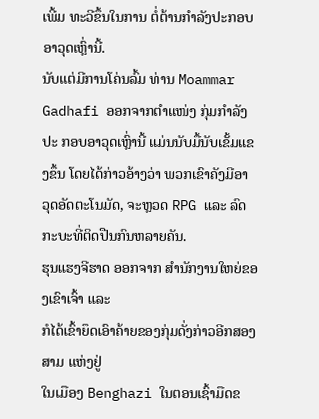ເພີ້ມ ທະວີຂຶ້ນໃນການ ຕໍ່ຕ້ານກຳລັງປະກອບອາວຸດເຫຼົ່ານີ້.
ນັບແຕ່ມີການໂຄ່ນລົ້ມ ທ່ານ Moammar Gadhafi ອອກຈາກຕໍາແໜ່ງ ກຸ່ມກຳລັງປະ ກອບອາວຸດເຫຼົ່ານີ້ ແມ່ນນັບມື້ນັບເຂັ້ມແຂງຂຶ້ນ ໂດຍໄດ້ກ່າວອ້າງວ່າ ພວກເຂົາຄັງມີອາ ວຸດອັດຕະໂນມັດ, ຈະຫຼວດ RPG ແລະ ລົດກະບະທີ່ຕິດປືນກົນຫລາຍຄັນ.
ຮຸນແຮງຈີຮາດ ອອກຈາກ ສໍານັກງານໃຫຍ່ຂອງເຂົາເຈົ້າ ແລະ
ກໍໄດ້ເຂົ້າຍຶດເອົາຄ້າຍຂອງກຸ່ມດັ່ງກ່າວອີກສອງສາມ ແຫ່ງຢູ່
ໃນເມືອງ Benghazi ໃນຕອນເຊົ້າມືດຂ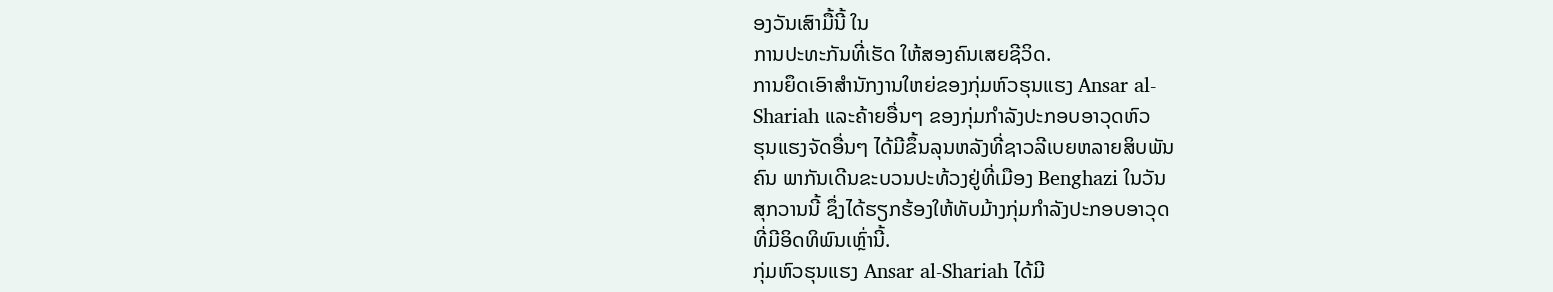ອງວັນເສົາມື້ນີ້ ໃນ
ການປະທະກັນທີ່ເຮັດ ໃຫ້ສອງຄົນເສຍຊີວິດ.
ການຍຶດເອົາສຳນັກງານໃຫຍ່ຂອງກຸ່ມຫົວຮຸນແຮງ Ansar al-
Shariah ແລະຄ້າຍອື່ນໆ ຂອງກຸ່ມກຳລັງປະກອບອາວຸດຫົວ
ຮຸນແຮງຈັດອື່ນໆ ໄດ້ມີຂຶ້ນລຸນຫລັງທີ່ຊາວລີເບຍຫລາຍສິບພັນ
ຄົນ ພາກັນເດີນຂະບວນປະທ້ວງຢູ່ທີ່ເມືອງ Benghazi ໃນວັນ
ສຸກວານນີ້ ຊຶ່ງໄດ້ຮຽກຮ້ອງໃຫ້ທັບມ້າງກຸ່ມກຳລັງປະກອບອາວຸດ
ທີ່ມີອິດທິພົນເຫຼົ່ານີ້.
ກຸ່ມຫົວຮຸນແຮງ Ansar al-Shariah ໄດ້ມີ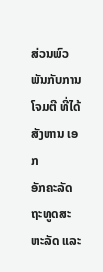ສ່ວນພົວພັນກັບການໂຈມຕີ ທີ່ໄດ້ສັງຫານ ເອກ
ອັກຄະລັດຖະທູດສະຫະລັດ ແລະ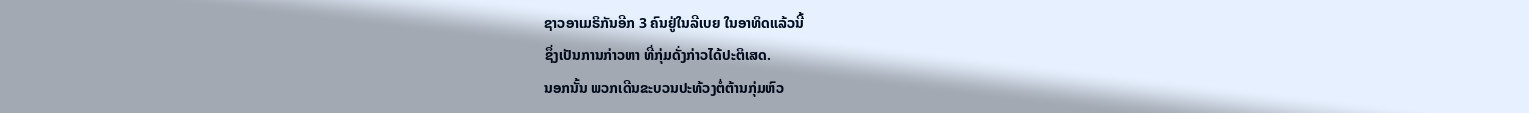ຊາວອາເມຣິກັນອີກ 3 ຄົນຢູ່ໃນລີເບຍ ໃນອາທິດແລ້ວນີ້
ຊຶ່ງເປັນການກ່າວຫາ ທີ່ກຸ່ມດັ່ງກ່າວໄດ້ປະຕິເສດ.
ນອກນັ້ນ ພວກເດີນຂະບວນປະທ້ວງຕໍ່ຕ້ານກຸ່ມຫົວ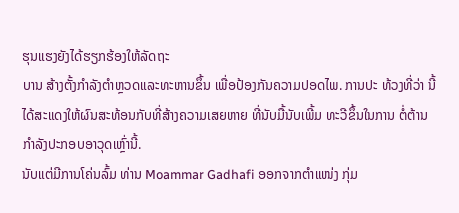ຮຸນແຮງຍັງໄດ້ຮຽກຮ້ອງໃຫ້ລັດຖະ
ບານ ສ້າງຕັ້ງກໍາລັງຕໍາຫຼວດແລະທະຫານຂຶ້ນ ເພື່ອປ້ອງກັນຄວາມປອດໄພ. ການປະ ທ້ວງທີ່ວ່າ ນີ້ ໄດ້ສະແດງໃຫ້ຜົນສະທ້ອນກັບທີ່ສ້າງຄວາມເສຍຫາຍ ທີ່ນັບມື້ນັບເພີ້ມ ທະວີຂຶ້ນໃນການ ຕໍ່ຕ້ານກຳລັງປະກອບອາວຸດເຫຼົ່ານີ້.
ນັບແຕ່ມີການໂຄ່ນລົ້ມ ທ່ານ Moammar Gadhafi ອອກຈາກຕໍາແໜ່ງ ກຸ່ມ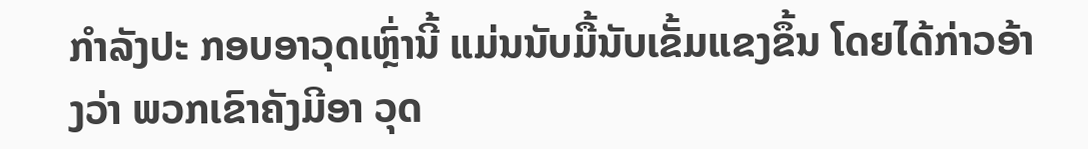ກຳລັງປະ ກອບອາວຸດເຫຼົ່ານີ້ ແມ່ນນັບມື້ນັບເຂັ້ມແຂງຂຶ້ນ ໂດຍໄດ້ກ່າວອ້າງວ່າ ພວກເຂົາຄັງມີອາ ວຸດ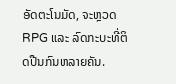ອັດຕະໂນມັດ, ຈະຫຼວດ RPG ແລະ ລົດກະບະທີ່ຕິດປືນກົນຫລາຍຄັນ.